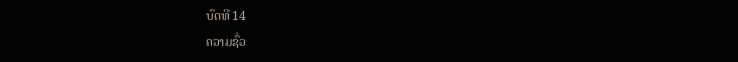ບົດທີ 14
ຄວາມຊົ່ວ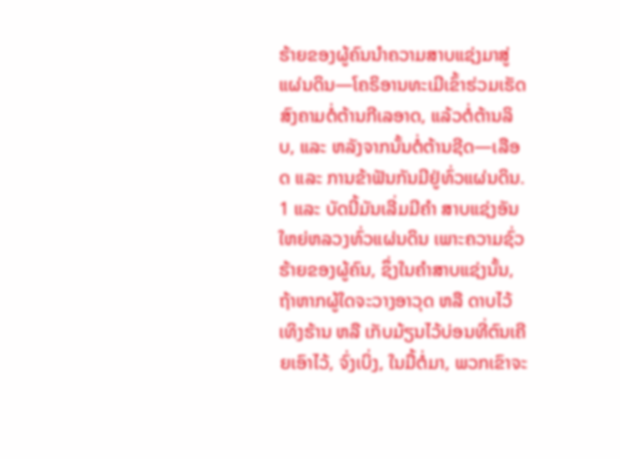ຮ້າຍຂອງຜູ້ຄົນນຳຄວາມສາບແຊ່ງມາສູ່ແຜ່ນດິນ—ໂຄຣິອານທະເມີເຂົ້າຮ່ວມເຮັດສົງຄາມຕໍ່ຕ້ານກີເລອາດ, ແລ້ວຕໍ່ຕ້ານລິບ, ແລະ ຫລັງຈາກນັ້ນຕໍ່ຕ້ານຊີດ—ເລືອດ ແລະ ການຂ້າຟັນກັນມີຢູ່ທົ່ວແຜ່ນດິນ.
1 ແລະ ບັດນີ້ມັນເລີ່ມມີຄຳ ສາບແຊ່ງອັນໃຫຍ່ຫລວງທົ່ວແຜ່ນດິນ ເພາະຄວາມຊົ່ວຮ້າຍຂອງຜູ້ຄົນ, ຊຶ່ງໃນຄຳສາບແຊ່ງນັ້ນ, ຖ້າຫາກຜູ້ໃດຈະວາງອາວຸດ ຫລື ດາບໄວ້ເທິງຮ້ານ ຫລື ເກັບມ້ຽນໄວ້ບ່ອນທີ່ຕົນເຄີຍເອົາໄວ້, ຈົ່ງເບິ່ງ, ໃນມື້ຕໍ່ມາ, ພວກເຂົາຈະ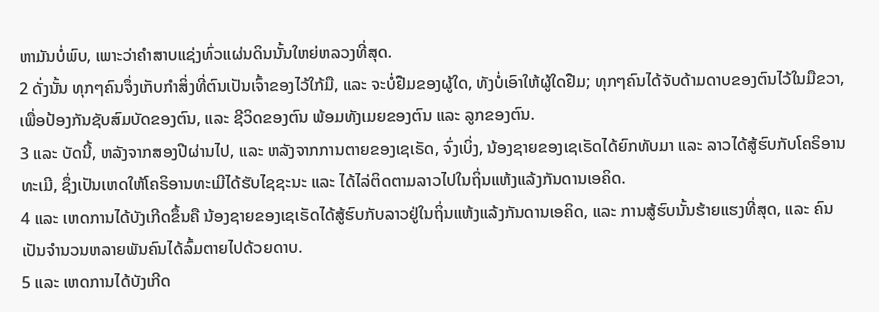ຫາມັນບໍ່ພົບ, ເພາະວ່າຄຳສາບແຊ່ງທົ່ວແຜ່ນດິນນັ້ນໃຫຍ່ຫລວງທີ່ສຸດ.
2 ດັ່ງນັ້ນ ທຸກໆຄົນຈຶ່ງເກັບກຳສິ່ງທີ່ຕົນເປັນເຈົ້າຂອງໄວ້ໃກ້ມື, ແລະ ຈະບໍ່ຢືມຂອງຜູ້ໃດ, ທັງບໍ່ເອົາໃຫ້ຜູ້ໃດຢືມ; ທຸກໆຄົນໄດ້ຈັບດ້າມດາບຂອງຕົນໄວ້ໃນມືຂວາ, ເພື່ອປ້ອງກັນຊັບສົມບັດຂອງຕົນ, ແລະ ຊີວິດຂອງຕົນ ພ້ອມທັງເມຍຂອງຕົນ ແລະ ລູກຂອງຕົນ.
3 ແລະ ບັດນີ້, ຫລັງຈາກສອງປີຜ່ານໄປ, ແລະ ຫລັງຈາກການຕາຍຂອງເຊເຣັດ, ຈົ່ງເບິ່ງ, ນ້ອງຊາຍຂອງເຊເຣັດໄດ້ຍົກທັບມາ ແລະ ລາວໄດ້ສູ້ຮົບກັບໂຄຣິອານທະເມີ, ຊຶ່ງເປັນເຫດໃຫ້ໂຄຣິອານທະເມີໄດ້ຮັບໄຊຊະນະ ແລະ ໄດ້ໄລ່ຕິດຕາມລາວໄປໃນຖິ່ນແຫ້ງແລ້ງກັນດານເອຄິດ.
4 ແລະ ເຫດການໄດ້ບັງເກີດຂຶ້ນຄື ນ້ອງຊາຍຂອງເຊເຣັດໄດ້ສູ້ຮົບກັບລາວຢູ່ໃນຖິ່ນແຫ້ງແລ້ງກັນດານເອຄິດ, ແລະ ການສູ້ຮົບນັ້ນຮ້າຍແຮງທີ່ສຸດ, ແລະ ຄົນເປັນຈຳນວນຫລາຍພັນຄົນໄດ້ລົ້ມຕາຍໄປດ້ວຍດາບ.
5 ແລະ ເຫດການໄດ້ບັງເກີດ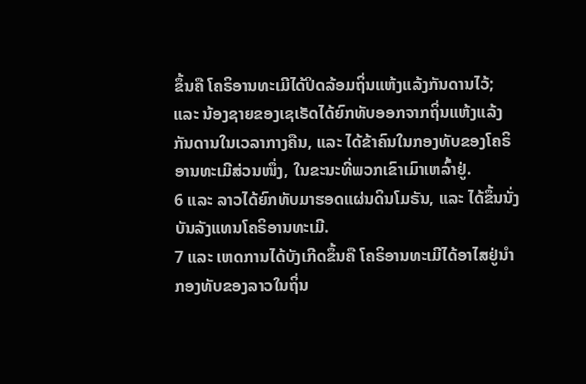ຂຶ້ນຄື ໂຄຣິອານທະເມີໄດ້ປິດລ້ອມຖິ່ນແຫ້ງແລ້ງກັນດານໄວ້; ແລະ ນ້ອງຊາຍຂອງເຊເຣັດໄດ້ຍົກທັບອອກຈາກຖິ່ນແຫ້ງແລ້ງກັນດານໃນເວລາກາງຄືນ, ແລະ ໄດ້ຂ້າຄົນໃນກອງທັບຂອງໂຄຣິອານທະເມີສ່ວນໜຶ່ງ, ໃນຂະນະທີ່ພວກເຂົາເມົາເຫລົ້າຢູ່.
6 ແລະ ລາວໄດ້ຍົກທັບມາຮອດແຜ່ນດິນໂມຣັນ, ແລະ ໄດ້ຂຶ້ນນັ່ງບັນລັງແທນໂຄຣິອານທະເມີ.
7 ແລະ ເຫດການໄດ້ບັງເກີດຂຶ້ນຄື ໂຄຣິອານທະເມີໄດ້ອາໄສຢູ່ນຳກອງທັບຂອງລາວໃນຖິ່ນ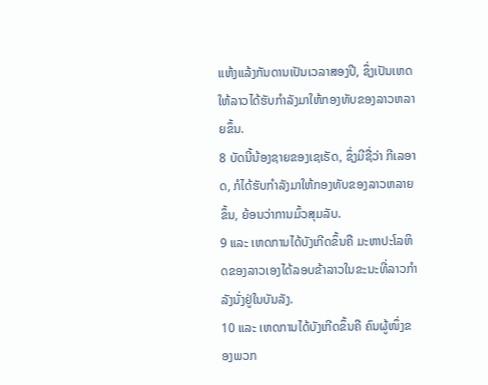ແຫ້ງແລ້ງກັນດານເປັນເວລາສອງປີ, ຊຶ່ງເປັນເຫດໃຫ້ລາວໄດ້ຮັບກຳລັງມາໃຫ້ກອງທັບຂອງລາວຫລາຍຂຶ້ນ.
8 ບັດນີ້ນ້ອງຊາຍຂອງເຊເຣັດ, ຊຶ່ງມີຊື່ວ່າ ກີເລອາດ, ກໍໄດ້ຮັບກຳລັງມາໃຫ້ກອງທັບຂອງລາວຫລາຍຂຶ້ນ, ຍ້ອນວ່າການມົ້ວສຸມລັບ.
9 ແລະ ເຫດການໄດ້ບັງເກີດຂຶ້ນຄື ມະຫາປະໂລຫິດຂອງລາວເອງໄດ້ລອບຂ້າລາວໃນຂະນະທີ່ລາວກຳລັງນັ່ງຢູ່ໃນບັນລັງ.
10 ແລະ ເຫດການໄດ້ບັງເກີດຂຶ້ນຄື ຄົນຜູ້ໜຶ່ງຂອງພວກ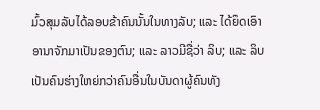ມົ້ວສຸມລັບໄດ້ລອບຂ້າຄົນນັ້ນໃນທາງລັບ; ແລະ ໄດ້ຍຶດເອົາອານາຈັກມາເປັນຂອງຕົນ; ແລະ ລາວມີຊື່ວ່າ ລິບ; ແລະ ລິບເປັນຄົນຮ່າງໃຫຍ່ກວ່າຄົນອື່ນໃນບັນດາຜູ້ຄົນທັງ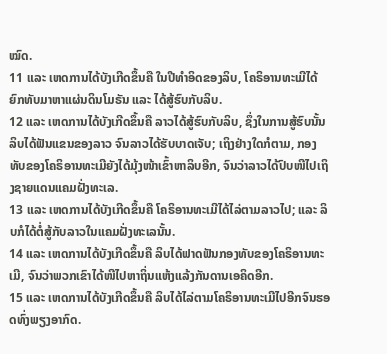ໝົດ.
11 ແລະ ເຫດການໄດ້ບັງເກີດຂຶ້ນຄື ໃນປີທຳອິດຂອງລິບ, ໂຄຣິອານທະເມີໄດ້ຍົກທັບມາຫາແຜ່ນດິນໂມຣັນ ແລະ ໄດ້ສູ້ຮົບກັບລິບ.
12 ແລະ ເຫດການໄດ້ບັງເກີດຂຶ້ນຄື ລາວໄດ້ສູ້ຮົບກັບລິບ, ຊຶ່ງໃນການສູ້ຮົບນັ້ນລິບໄດ້ຟັນແຂນຂອງລາວ ຈົນລາວໄດ້ຮັບບາດເຈັບ; ເຖິງຢ່າງໃດກໍຕາມ, ກອງທັບຂອງໂຄຣິອານທະເມີຍັງໄດ້ມຸ້ງໜ້າເຂົ້າຫາລິບອີກ, ຈົນວ່າລາວໄດ້ປົບໜີໄປເຖິງຊາຍແດນແຄມຝັ່ງທະເລ.
13 ແລະ ເຫດການໄດ້ບັງເກີດຂຶ້ນຄື ໂຄຣິອານທະເມີໄດ້ໄລ່ຕາມລາວໄປ; ແລະ ລິບກໍໄດ້ຕໍ່ສູ້ກັບລາວໃນແຄມຝັ່ງທະເລນັ້ນ.
14 ແລະ ເຫດການໄດ້ບັງເກີດຂຶ້ນຄື ລິບໄດ້ຟາດຟັນກອງທັບຂອງໂຄຣິອານທະເມີ, ຈົນວ່າພວກເຂົາໄດ້ໜີໄປຫາຖິ່ນແຫ້ງແລ້ງກັນດານເອຄິດອີກ.
15 ແລະ ເຫດການໄດ້ບັງເກີດຂຶ້ນຄື ລິບໄດ້ໄລ່ຕາມໂຄຣິອານທະເມີໄປອີກຈົນຮອດທົ່ງພຽງອາກົດ.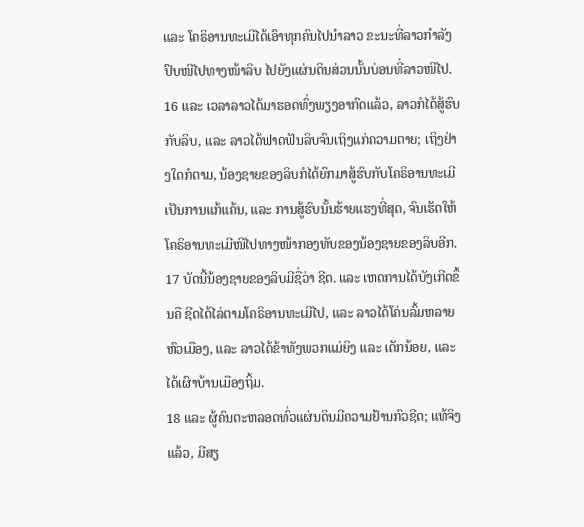ແລະ ໂຄຣິອານທະເມີໄດ້ເອົາທຸກຄົນໄປນຳລາວ ຂະນະທີ່ລາວກຳລັງປົບໜີໄປທາງໜ້າລິບ ໄປຍັງແຜ່ນດິນສ່ວນນັ້ນບ່ອນທີ່ລາວໜີໄປ.
16 ແລະ ເວລາລາວໄດ້ມາຮອດທົ່ງພຽງອາກົດແລ້ວ, ລາວກໍໄດ້ສູ້ຮົບກັບລິບ, ແລະ ລາວໄດ້ຟາດຟັນລິບຈົນເຖິງແກ່ຄວາມຕາຍ; ເຖິງຢ່າງໃດກໍຕາມ, ນ້ອງຊາຍຂອງລິບກໍໄດ້ຍົກມາສູ້ຮົບກັບໂຄຣິອານທະເມີເປັນການແກ້ແຄ້ນ, ແລະ ການສູ້ຮົບນັ້ນຮ້າຍແຮງທີ່ສຸດ, ຈົນເຮັດໃຫ້ໂຄຣິອານທະເມີໜີໄປທາງໜ້າກອງທັບຂອງນ້ອງຊາຍຂອງລິບອີກ.
17 ບັດນີ້ນ້ອງຊາຍຂອງລິບມີຊື່ວ່າ ຊີດ. ແລະ ເຫດການໄດ້ບັງເກີດຂຶ້ນຄື ຊີດໄດ້ໄລ່ຕາມໂຄຣິອານທະເມີໄປ, ແລະ ລາວໄດ້ໂຄ່ນລົ້ມຫລາຍຫົວເມືອງ, ແລະ ລາວໄດ້ຂ້າທັງພວກແມ່ຍິງ ແລະ ເດັກນ້ອຍ, ແລະ ໄດ້ເຜົາບ້ານເມືອງຖິ້ມ.
18 ແລະ ຜູ້ຄົນຕະຫລອດທົ່ວແຜ່ນດິນມີຄວາມຢ້ານກົວຊີດ; ແທ້ຈິງແລ້ວ, ມີສຽ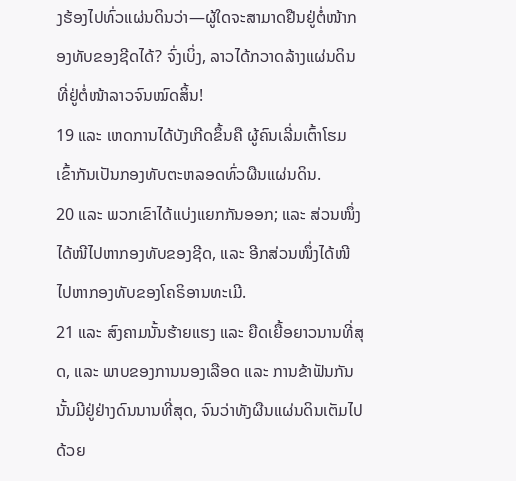ງຮ້ອງໄປທົ່ວແຜ່ນດິນວ່າ—ຜູ້ໃດຈະສາມາດຢືນຢູ່ຕໍ່ໜ້າກອງທັບຂອງຊີດໄດ້? ຈົ່ງເບິ່ງ, ລາວໄດ້ກວາດລ້າງແຜ່ນດິນທີ່ຢູ່ຕໍ່ໜ້າລາວຈົນໝົດສິ້ນ!
19 ແລະ ເຫດການໄດ້ບັງເກີດຂຶ້ນຄື ຜູ້ຄົນເລີ່ມເຕົ້າໂຮມເຂົ້າກັນເປັນກອງທັບຕະຫລອດທົ່ວຜືນແຜ່ນດິນ.
20 ແລະ ພວກເຂົາໄດ້ແບ່ງແຍກກັນອອກ; ແລະ ສ່ວນໜຶ່ງໄດ້ໜີໄປຫາກອງທັບຂອງຊີດ, ແລະ ອີກສ່ວນໜຶ່ງໄດ້ໜີໄປຫາກອງທັບຂອງໂຄຣິອານທະເມີ.
21 ແລະ ສົງຄາມນັ້ນຮ້າຍແຮງ ແລະ ຍືດເຍື້ອຍາວນານທີ່ສຸດ, ແລະ ພາບຂອງການນອງເລືອດ ແລະ ການຂ້າຟັນກັນນັ້ນມີຢູ່ຢ່າງດົນນານທີ່ສຸດ, ຈົນວ່າທັງຜືນແຜ່ນດິນເຕັມໄປດ້ວຍ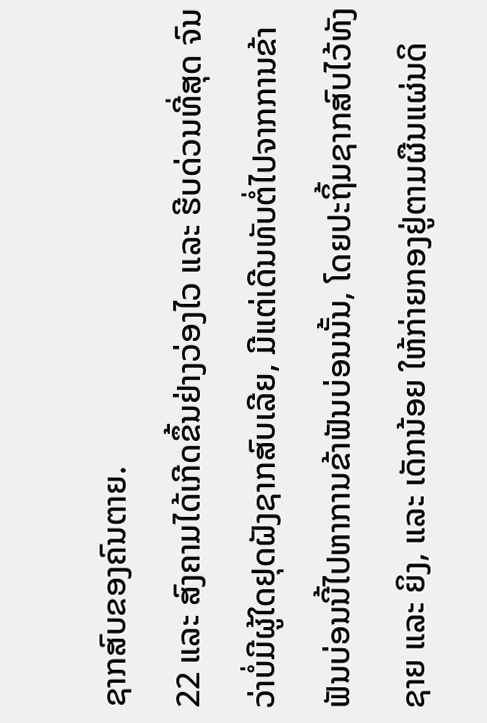ຊາກສົບຂອງຄົນຕາຍ.
22 ແລະ ສົງຄາມໄດ້ເກີດຂຶ້ນຢ່າງວ່ອງໄວ ແລະ ຮີບດ່ວນທີ່ສຸດ ຈົນວ່າບໍ່ມີຜູ້ໃດຢຸດຝັງຊາກສົບເລີຍ, ມີແຕ່ເດີນທັບຕໍ່ໄປຈາກການຂ້າຟັນບ່ອນນີ້ໄປຫາການຂ້າຟັນບ່ອນນັ້ນ, ໂດຍປະຖິ້ມຊາກສົບໄວ້ທັງຊາຍ ແລະ ຍິງ, ແລະ ເດັກນ້ອຍ ໃຫ້ກ່າຍກອງຢູ່ຕາມຜືນແຜ່ນດິ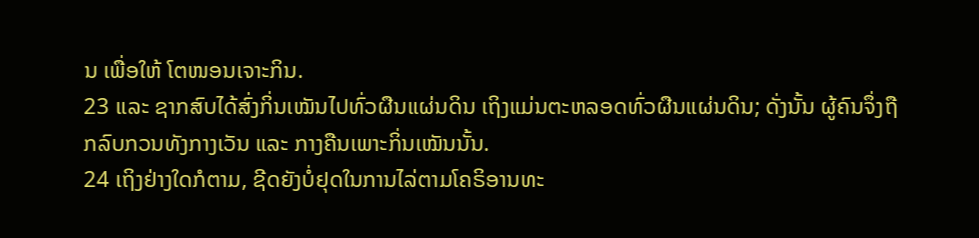ນ ເພື່ອໃຫ້ ໂຕໜອນເຈາະກິນ.
23 ແລະ ຊາກສົບໄດ້ສົ່ງກິ່ນເໝັນໄປທົ່ວຜືນແຜ່ນດິນ ເຖິງແມ່ນຕະຫລອດທົ່ວຜືນແຜ່ນດິນ; ດັ່ງນັ້ນ ຜູ້ຄົນຈຶ່ງຖືກລົບກວນທັງກາງເວັນ ແລະ ກາງຄືນເພາະກິ່ນເໝັນນັ້ນ.
24 ເຖິງຢ່າງໃດກໍຕາມ, ຊີດຍັງບໍ່ຢຸດໃນການໄລ່ຕາມໂຄຣິອານທະ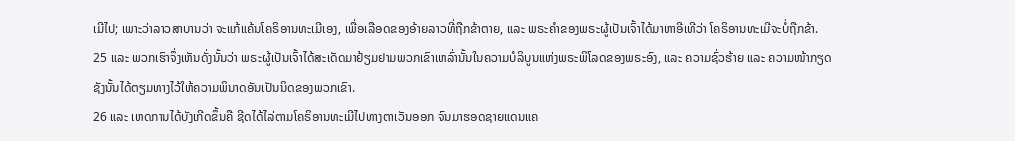ເມີໄປ; ເພາະວ່າລາວສາບານວ່າ ຈະແກ້ແຄ້ນໂຄຣິອານທະເມີເອງ, ເພື່ອເລືອດຂອງອ້າຍລາວທີ່ຖືກຂ້າຕາຍ, ແລະ ພຣະຄຳຂອງພຣະຜູ້ເປັນເຈົ້າໄດ້ມາຫາອີເທີວ່າ ໂຄຣິອານທະເມີຈະບໍ່ຖືກຂ້າ.
25 ແລະ ພວກເຮົາຈຶ່ງເຫັນດັ່ງນັ້ນວ່າ ພຣະຜູ້ເປັນເຈົ້າໄດ້ສະເດັດມາຢ້ຽມຢາມພວກເຂົາເຫລົ່ານັ້ນໃນຄວາມບໍລິບູນແຫ່ງພຣະພິໂລດຂອງພຣະອົງ, ແລະ ຄວາມຊົ່ວຮ້າຍ ແລະ ຄວາມໜ້າກຽດຊັງນັ້ນໄດ້ຕຽມທາງໄວ້ໃຫ້ຄວາມພິນາດອັນເປັນນິດຂອງພວກເຂົາ.
26 ແລະ ເຫດການໄດ້ບັງເກີດຂຶ້ນຄື ຊີດໄດ້ໄລ່ຕາມໂຄຣິອານທະເມີໄປທາງຕາເວັນອອກ ຈົນມາຮອດຊາຍແດນແຄ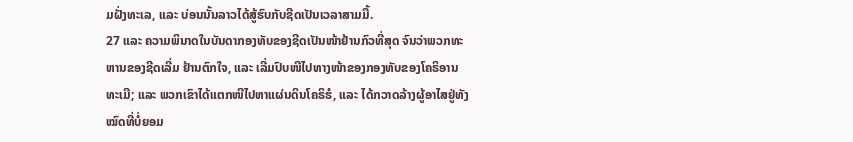ມຝັ່ງທະເລ, ແລະ ບ່ອນນັ້ນລາວໄດ້ສູ້ຮົບກັບຊີດເປັນເວລາສາມມື້.
27 ແລະ ຄວາມພິນາດໃນບັນດາກອງທັບຂອງຊີດເປັນໜ້າຢ້ານກົວທີ່ສຸດ ຈົນວ່າພວກທະຫານຂອງຊີດເລີ່ມ ຢ້ານຕົກໃຈ, ແລະ ເລີ່ມປົບໜີໄປທາງໜ້າຂອງກອງທັບຂອງໂຄຣິອານທະເມີ; ແລະ ພວກເຂົາໄດ້ແຕກໜີໄປຫາແຜ່ນດິນໂຄຣິຮໍ, ແລະ ໄດ້ກວາດລ້າງຜູ້ອາໄສຢູ່ທັງໝົດທີ່ບໍ່ຍອມ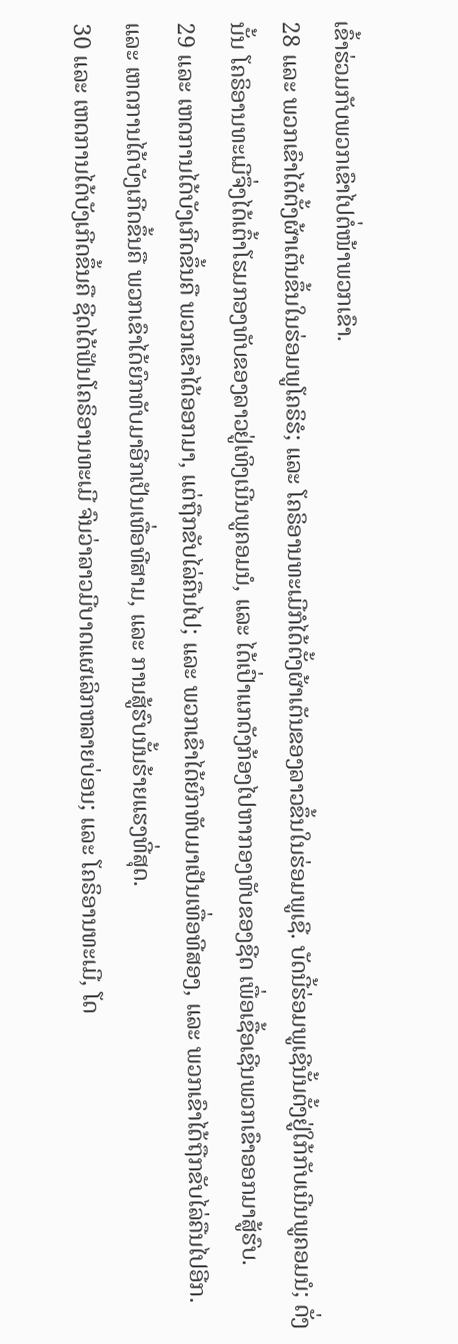ເຂົ້າຮ່ວມກັບພວກເຂົາໄປຕໍ່ໜ້າພວກເຂົາ.
28 ແລະ ພວກເຂົາໄດ້ຕັ້ງຜ້າເຕັນຂຶ້ນໃນຮ່ອມພູໂຄຣິຮໍ; ແລະ ໂຄຣິອານທະເມີກໍໄດ້ຕັ້ງຜ້າເຕັນຂອງລາວຂຶ້ນໃນຮ່ອມພູເຊີ. ບັດນີ້ຮ່ອມພູເຊີນັ້ນຕັ້ງຢູ່ໃກ້ກັບເນີນພູຄອມນໍ; ດັ່ງນັ້ນ ໂຄຣິອານທະເມີຈຶ່ງໄດ້ເຕົ້າໂຮມກອງທັບຂອງລາວຢູ່ເທິງເນີນພູຄອມນໍ, ແລະ ໄດ້ເປົ່າແກດັງກ້ອງໄປຫາກອງທັບຂອງຊີດ ເພື່ອເຊື້ອເຊີນພວກເຂົາອອກມາສູ້ຮົບ.
29 ແລະ ເຫດການໄດ້ບັງເກີດຂຶ້ນຄື ພວກເຂົາໄດ້ອອກມາ, ແຕ່ຖືກຂັບໄລ່ຄືນໄປ; ແລະ ພວກເຂົາໄດ້ຍົກທັບມາເປັນເທື່ອທີສອງ, ແລະ ພວກເຂົາໄດ້ຖືກຂັບໄລ່ຄືນໄປອີກ. ແລະ ເຫດການໄດ້ບັງເກີດຂຶ້ນຄື ພວກເຂົາໄດ້ຍົກທັບມາອີກເປັນເທື່ອທີສາມ, ແລະ ການສູ້ຮົບນັ້ນຮ້າຍແຮງທີ່ສຸດ.
30 ແລະ ເຫດການໄດ້ບັງເກີດຂຶ້ນຄື ຊີດໄດ້ຟັນໂຄຣິອານທະເມີ ຈົນວ່າລາວມີບາດແຜເລິກຫລາຍບ່ອນ; ແລະ ໂຄຣິອານທະເມີ, ໂດ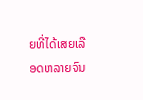ຍທີ່ໄດ້ເສຍເລືອດຫລາຍຈົນ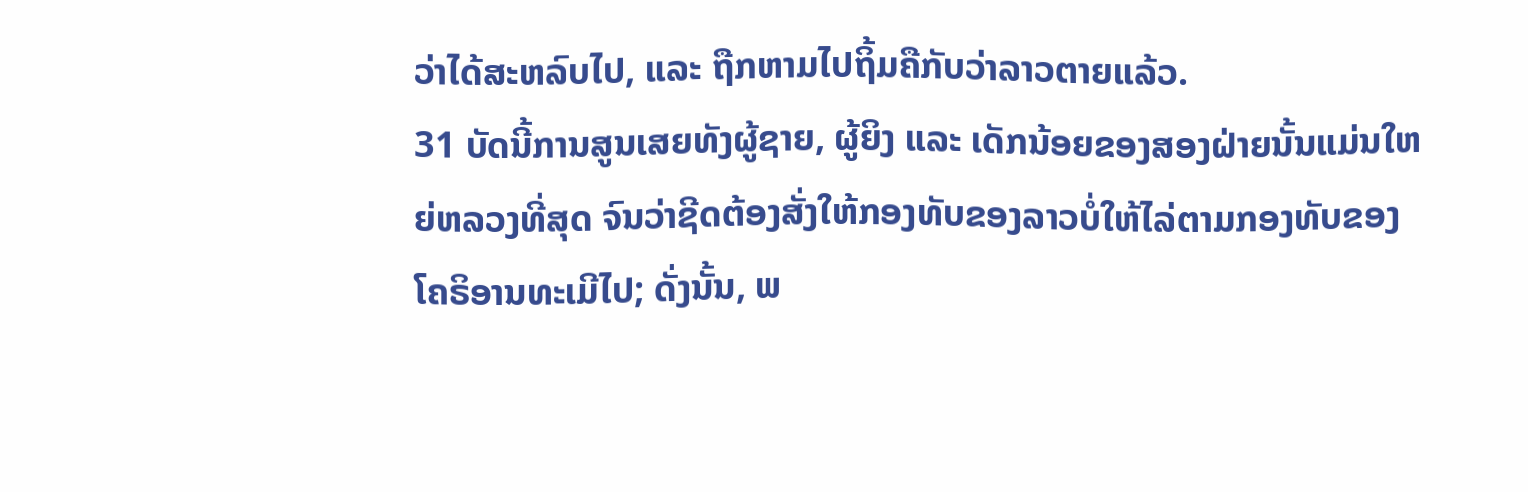ວ່າໄດ້ສະຫລົບໄປ, ແລະ ຖືກຫາມໄປຖິ້ມຄືກັບວ່າລາວຕາຍແລ້ວ.
31 ບັດນີ້ການສູນເສຍທັງຜູ້ຊາຍ, ຜູ້ຍິງ ແລະ ເດັກນ້ອຍຂອງສອງຝ່າຍນັ້ນແມ່ນໃຫຍ່ຫລວງທີ່ສຸດ ຈົນວ່າຊີດຕ້ອງສັ່ງໃຫ້ກອງທັບຂອງລາວບໍ່ໃຫ້ໄລ່ຕາມກອງທັບຂອງໂຄຣິອານທະເມີໄປ; ດັ່ງນັ້ນ, ພ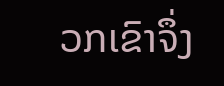ວກເຂົາຈຶ່ງ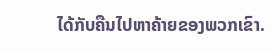ໄດ້ກັບຄືນໄປຫາຄ້າຍຂອງພວກເຂົາ.